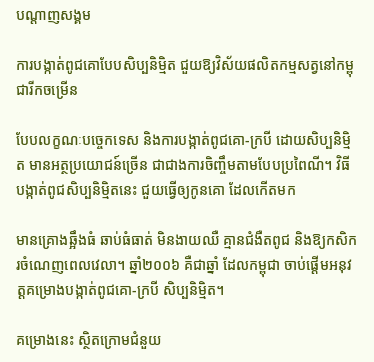បណ្តាញសង្គម

ការបង្កាត់ពូជគោបែបសិប្បនិម្មិត ជួយឱ្យវិស័យផលិតកម្មសត្វនៅកម្ពុជារីកចម្រើន

បែបលក្ខណៈបច្ចេកទេស និងការបង្កាត់ពូជគោ-ក្របី ដោយសិប្បនិម្មិត មានអត្ថប្រយោជន៍ច្រើន ជាជាងការចិញ្ចឹមតាមបែបប្រពៃណី។ វិធីបង្កាត់ពូជសិប្បនិម្មិតនេះ ជួយធ្វើឲ្យកូនគោ ដែលកើតមក

មានគ្រោងឆ្អឹងធំ ឆាប់ធំធាត់ មិនងាយឈឺ គ្មានជំងឺតពូជ និងឱ្យកសិករចំណេញពេលវេលា។ ឆ្នាំ២០០៦ គឺជាឆ្នាំ ដែលកម្ពុជា ចាប់ផ្ដើមអនុវត្តគម្រោងបង្កាត់ពូជគោ-ក្របី សិប្បនិម្មិត។

គម្រោងនេះ ស្ថិតក្រោមជំនួយ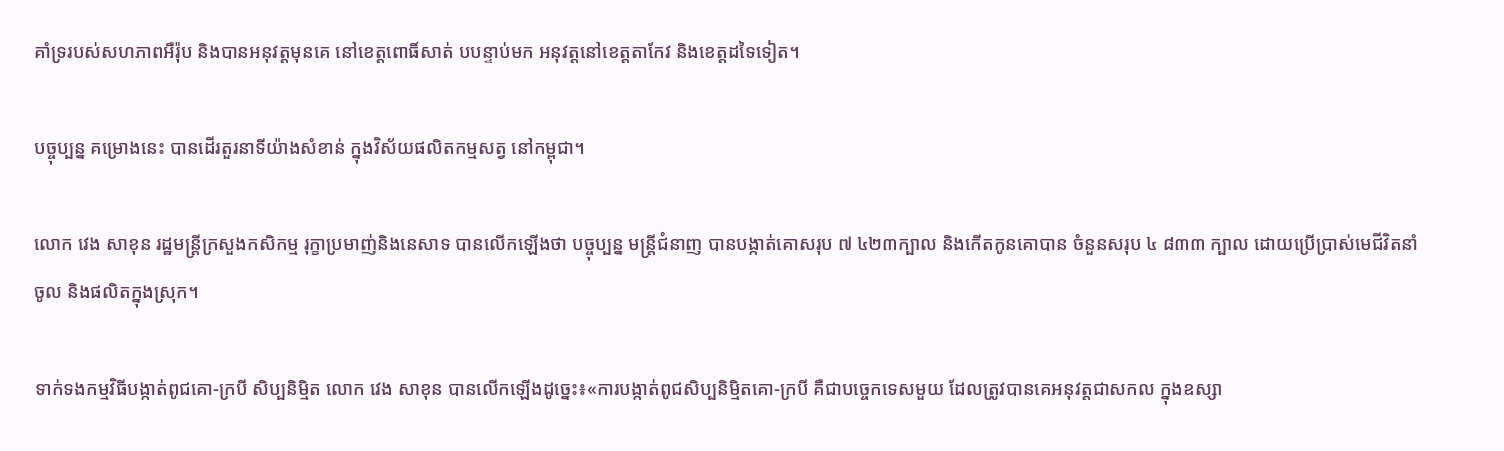គាំទ្ររបស់សហភាពអឺរ៉ុប និងបានអនុវត្តមុនគេ នៅខេត្តពោធិ៍សាត់ បបន្ទាប់មក អនុវត្តនៅខេត្តតាកែវ និងខេត្តដទៃទៀត។

បច្ចុប្បន្ន គម្រោងនេះ បានដើរតួរនាទីយ៉ាងសំខាន់ ក្នុងវិស័យផលិតកម្មសត្វ នៅកម្ពុជា។

លោក វេង សាខុន រដ្ឋមន្រ្តីក្រសួងកសិកម្ម រុក្ខាប្រមាញ់និងនេសាទ បានលើកឡើងថា បច្ចុប្បន្ន មន្រ្តីជំនាញ បានបង្កាត់គោសរុប ៧ ៤២៣ក្បាល និងកើតកូនគោបាន ចំនួនសរុប ៤ ៨៣៣ ក្បាល ដោយប្រើប្រាស់មេជីវិតនាំចូល និងផលិតក្នុងស្រុក។

ទាក់ទងកម្មវិធីបង្កាត់ពូជគោ-ក្របី សិប្បនិម្មិត លោក វេង សាខុន បានលើកឡើងដូច្នេះ៖«ការបង្កាត់ពូជសិប្បនិម្មិតគោ-ក្របី គឺជាបច្ចេកទេសមួយ ដែលត្រូវបានគេអនុវត្តជាសកល ក្នុងឧស្សា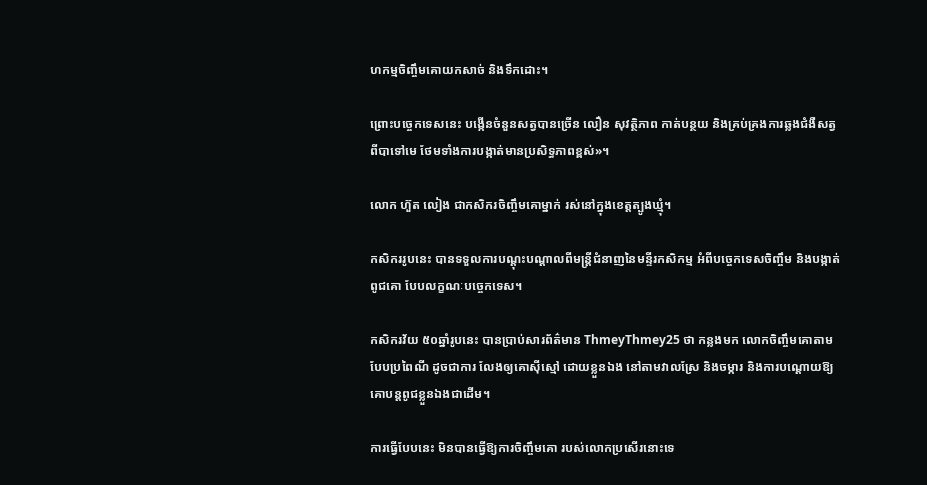ហកម្មចិញ្ចឹមគោយកសាច់ និងទឹកដោះ។

ព្រោះបច្ចេកទេសនេះ បង្កើនចំនួនសត្វបានច្រើន លឿន សុវត្ថិភាព កាត់បន្ថយ និងគ្រប់គ្រងការឆ្លងជំងឺសត្វ ពីបាទៅមេ ថែមទាំងការបង្កាត់មានប្រសិទ្ធភាពខ្ពស់»។

លោក ហ៊ួត លៀង ជាកសិករចិញ្ចឹមគោម្នាក់ រស់នៅក្នុងខេត្តត្បូងឃ្មុំ។

កសិកររូបនេះ បានទទួលការបណ្ដុះបណ្ដាលពីមន្រ្តីជំនាញនៃមន្ទីរកសិកម្ម អំពីបច្ចេកទេសចិញ្ចឹម និងបង្កាត់ពូជគោ បែបលក្ខណៈបច្ចេកទេស។

កសិករវ័យ ៥០ឆ្នាំរូបនេះ បានប្រាប់សារព័ត៌មាន ThmeyThmey25 ថា កន្លងមក លោកចិញ្ចឹមគោតាមបែបប្រពៃណី ដូចជាការ លែងឲ្យគោស៊ីស្មៅ ដោយខ្លួនឯង នៅតាមវាលស្រែ និងចម្ការ និងការបណ្ដោយឱ្យគោបន្តពូជខ្លួនឯងជាដើម។

ការធ្វើបែបនេះ មិនបានធ្វើឱ្យការចិញ្ចឹមគោ របស់លោកប្រសើរនោះទេ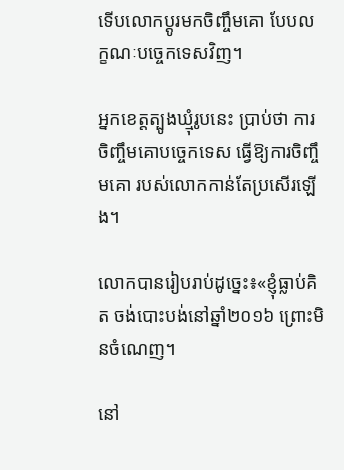ទើបលោកប្ដូរមកចិញ្ចឹមគោ បែបលក្ខណៈបច្ចេកទេសវិញ។

អ្នកខេត្តត្បូងឃ្មុំរូបនេះ ប្រាប់ថា ការចិញ្ចឹមគោបច្ចេកទេស ធ្វើឱ្យការចិញ្ចឹមគោ របស់លោកកាន់តែប្រសើរឡើង។

លោកបានរៀបរាប់ដូច្នេះ៖«ខ្ញុំធ្លាប់គិត ចង់បោះបង់នៅឆ្នាំ២០១៦ ព្រោះមិនចំណេញ។

នៅ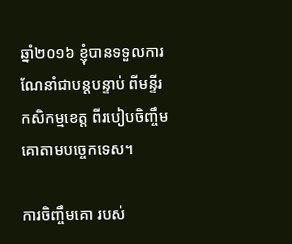ឆ្នាំ២០១៦ ខ្ញុំបានទទួលការណែនាំជាបន្តបន្ទាប់ ពីមន្ទីរកសិកម្មខេត្ត ពីរបៀបចិញ្ចឹមគោតាមបច្ចេកទេស។

ការចិញ្ចឹមគោ របស់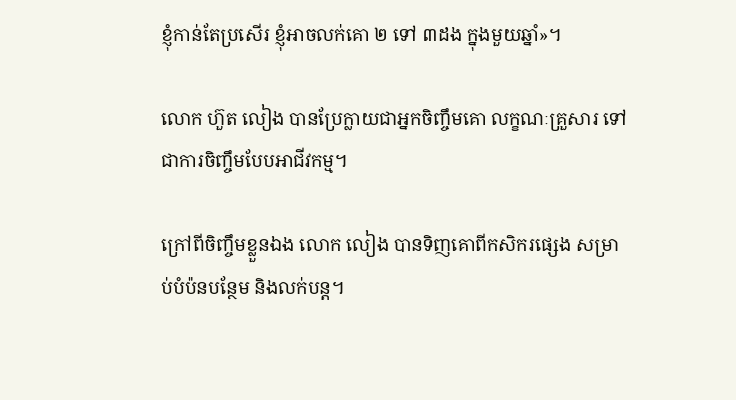ខ្ញុំកាន់តែប្រសើរ ខ្ញុំអាចលក់គោ ២ ទៅ ៣ដង ក្នុងមួយឆ្នាំ»។

លោក ហ៊ួត លៀង បានប្រែក្លាយជាអ្នកចិញ្ចឹមគោ លក្ខណៈគ្រួសារ ទៅជាការចិញ្ចឹមបែបអាជីវកម្ម។

ក្រៅពីចិញ្ចឹមខ្លួនឯង លោក លៀង បានទិញគោពីកសិករផ្សេង សម្រាប់បំប៉នបន្ថែម និងលក់បន្ត។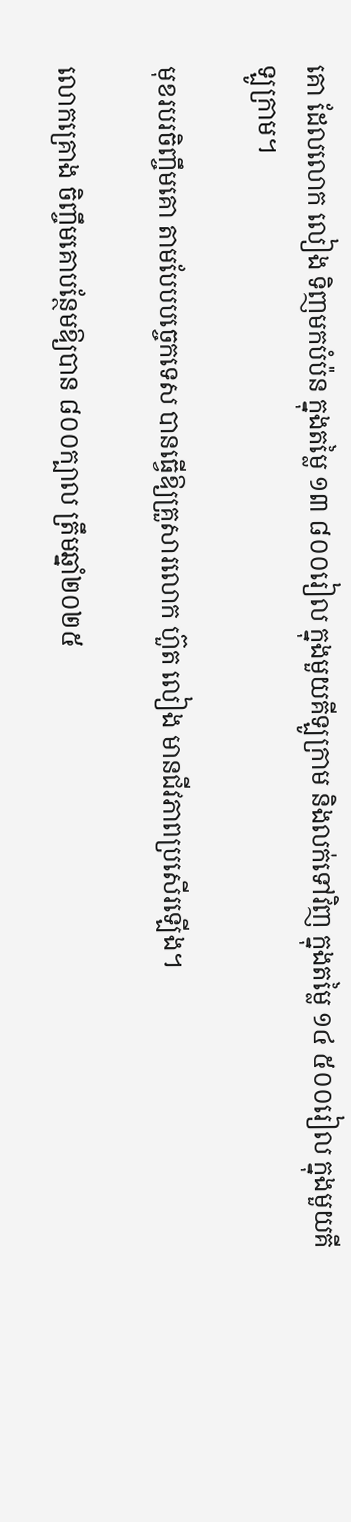គោ ដែលលោក លៀង ទិញមកបំប៉ន ក្នុងតម្លៃ ១៣ ៨០០រៀល ក្នុងមួយគីឡូក្រាម និងលក់ទៅវិញ ក្នុងតម្លៃ ១៤ ៥០០រៀល ក្នុងមួយគីឡូក្រាម។

មុខរបរចិញ្ចឹមគោ តាមបែបបច្ចេកទេស បានធ្វើឱ្យគ្រួសារលោក ហ៊ួត លៀង មានជីវភាពប្រសើរឡើង។

លោកគ្រោង ចិញ្ចឹមគោបន្ថែមឱ្យបាន ៨០០ក្បាល ត្រឹមឆ្នាំ២០២៥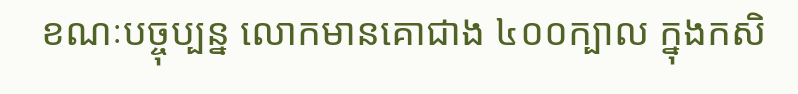ខណៈបច្ចុប្បន្ន លោកមានគោជាង ៤០០ក្បាល ក្នុងកសិ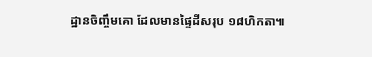ដ្ឋានចិញ្ចឹមគោ ដែលមានផ្ទៃដីសរុប ១៨ហិកតា៕